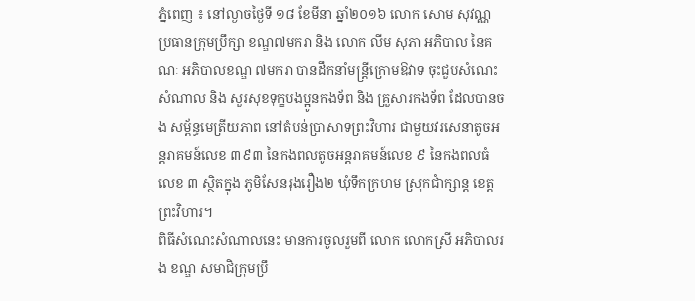ភ្នំពេញ ៖ នៅល្ងាចថ្ងៃទី ១៨ ខែមីនា ឆ្នាំ២០១៦ លោក សោម សុវណ្ណ ប្រធានក្រុមប្រឹក្សា ខណ្ឌ៧មករា និង លោក លីម សុភា អភិបាល នៃគណៈ អភិបាលខណ្ឌ ៧មករា បានដឹកនាំមន្ត្រីក្រោមឱវាទ ចុះជួបសំណេះសំណាល និង សួរសុខទុក្ខបងប្អូនកងទ័ព និង គ្រួសារកងទ័ព ដែលបានចង សម្ព័ន្ធមេត្រីយភាព នៅតំបន់ប្រាសាទព្រះវិហារ ជាមួយវរសេនាតូចអន្តរាគមន៍លេខ ៣៩៣ នៃកងពលតូចអន្តរាគមន៍លេខ ៩ នៃកងពលធំលេខ ៣ ស្ថិតក្នុង ភូមិសែនរុងរឿង២ ឃុំទឹកក្រហម ស្រុកជាំក្សាន្ត ខេត្តព្រះវិហារ។
ពិធីសំណេះសំណាលនេះ មានការចូលរួមពី លោក លោកស្រី អភិបាលរង ខណ្ឌ សមាជិក្រុមប្រឹ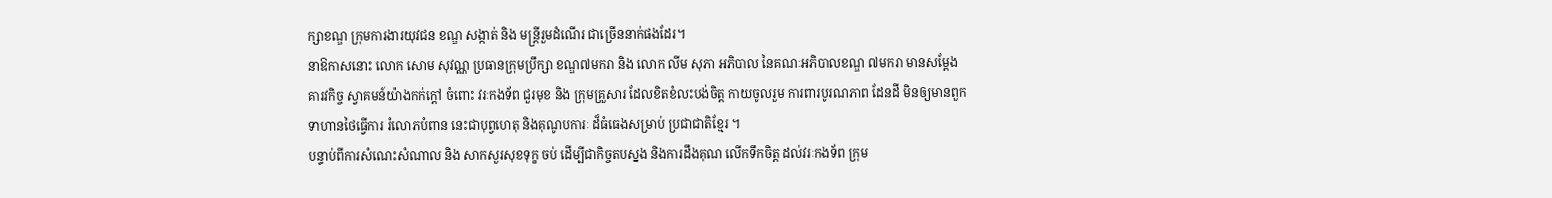ក្សាខណ្ឌ ក្រុមការងារយុវជន ខណ្ឌ សង្កាត់ និង មន្ត្រីរួមដំណើរ ជាច្រើននាក់ផងដែរ។
នាឱកាសនោះ លោក សោម សុវណ្ណ ប្រធានក្រុមប្រឹក្សា ខណ្ឌ៧មករា និង លោក លីម សុភា អភិបាល នៃគណៈអភិបាលខណ្ឌ ៧មករា មានសម្ដែង គារវកិច្ច ស្វាគមន៍យ៉ាងកក់ក្ដៅ ចំពោះ វរៈកងទ័ព ជួរមុខ និង ក្រុមគ្រួសារ ដែលខិតខំលះបង់ចិត្ត កាយចូលរួម ការពារបូរណភាព ដែនដី មិនឲ្យមានពួកទាហានថៃធ្វើការ រំលោភបំពាន នេះជាបុព្វហេតុ និងគុណូបការៈ ដ៏ធំធេងសម្រាប់ ប្រជាជាតិខ្មែរ ។
បន្ទាប់ពីការសំណេះសំណាល និង សាកសួរសុខទុក្ខ ចប់ ដើម្បីជាកិច្ចតបស្នង និងការដឹងគុណ លើកទឹកចិត្ត ដល់វរៈកងទ័ព ក្រុម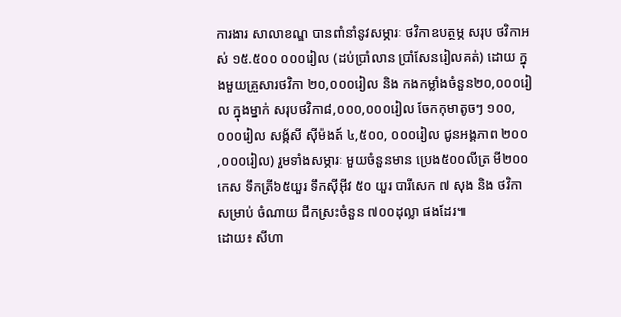ការងារ សាលាខណ្ឌ បានពាំនាំនូវសម្ភារៈ ថវិកាឧបត្ថម្ភ សរុប ថវិកាអស់ ១៥.៥០០ ០០០រៀល (ដប់ប្រាំលាន ប្រាំសែនរៀលគត់) ដោយ ក្នុងមួយគ្រួសារថវិកា ២០,០០០រៀល និង កងកម្លាំងចំនួន២០,០០០រៀល ក្នុងម្នាក់ សរុបថវិកា៨,០០០,០០០រៀល ចែកកុមាតូចៗ ១០០,០០០រៀល សង្ក័សី ស៊ីម៉ងត៍ ៤,៥០០, ០០០រៀល ជូនអង្គភាព ២០០ ,០០០រៀល) រួមទាំងសម្ភារៈ មួយចំនួនមាន ប្រេង៥០០លីត្រ មី២០០កេស ទឹកត្រី៦៥យួរ ទឹកស៊ីអ៊ីវ ៥០ យួរ បារីសេក ៧ សុង និង ថវិកា សម្រាប់ ចំណាយ ជីកស្រះចំនួន ៧០០ដុល្លា ផងដែរ៕
ដោយ៖ សីហា